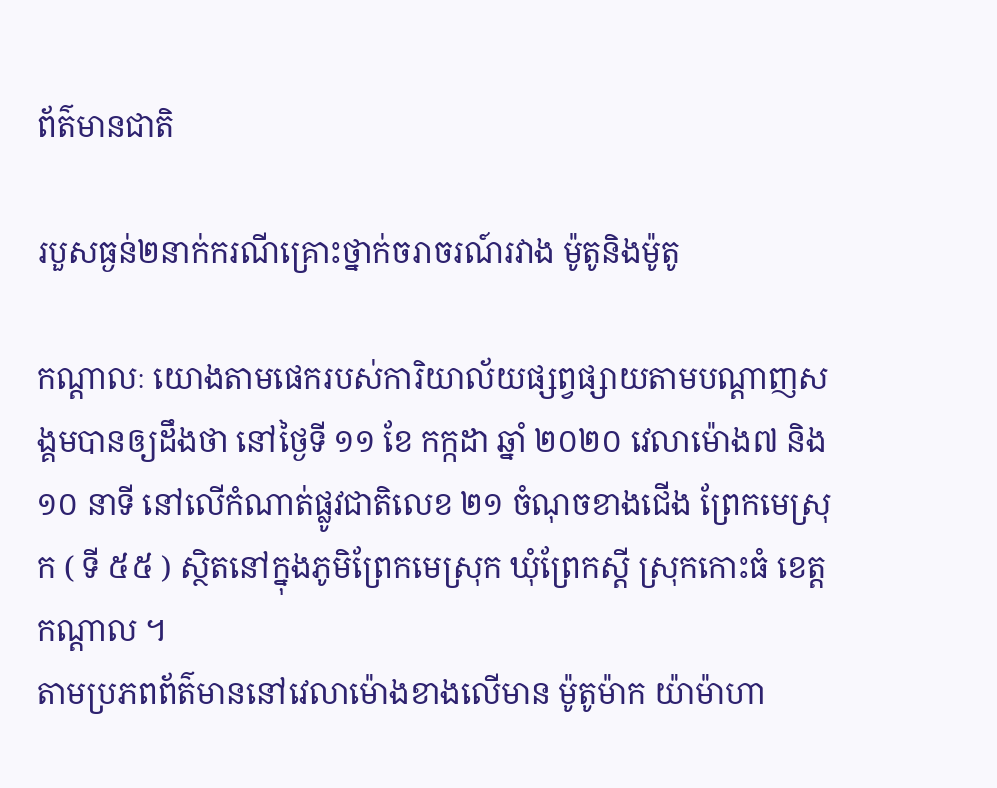ព័ត៌មានជាតិ

របួសធ្ងន់២នាក់ករណីគ្រោះថ្នាក់ចរាចរណ៍រវាង ម៉ូតូនិងម៉ូតូ

កណ្ដាលៈ យោងតាមផេករបស់ការិយាល័យផ្សព្វផ្សាយតាមបណ្តាញសង្គមបានឲ្យដឹងថា នៅថ្ងៃទី ១១ ខែ កក្កដា ឆ្នាំ ២០២០ វេលាម៉ោង៧ និង ១០ នាទី នៅលើកំណាត់ផ្លូវជាតិលេខ ២១ ចំណុចខាងជើង ព្រែកមេស្រុក ( ទី ៥៥ ) ស្ថិតនៅក្នុងភូមិព្រែកមេស្រុក ឃុំព្រែកស្ដី ស្រុកកោះធំ ខេត្តកណ្តាល ។
តាមប្រភពព័ត៌មាននៅវេលាម៉ោងខាងលើមាន ម៉ូតូម៉ាក យ៉ាម៉ាហា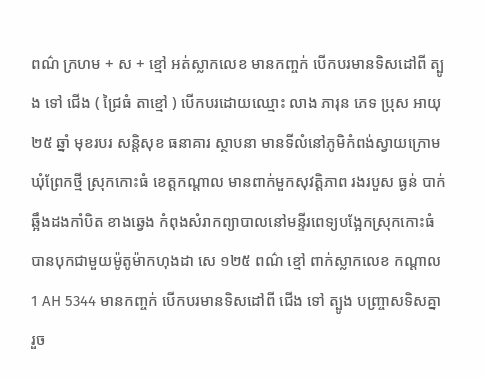ពណ៌ ក្រហម + ស + ខ្មៅ អត់ស្លាកលេខ មានកញ្ចក់ បើកបរមានទិសដៅពី ត្បូង ទៅ ជើង ( ជ្រៃធំ តាខ្មៅ ) បើកបរដោយឈ្មោះ លាង ភារុន ភេទ ប្រុស អាយុ ២៥ ឆ្នាំ មុខរបរ សន្តិសុខ ធនាគារ ស្ថាបនា មានទីលំនៅភូមិកំពង់ស្វាយក្រោម ឃុំព្រែកថ្មី ស្រុកកោះធំ ខេត្តកណ្តាល មានពាក់មួកសុវត្តិភាព រងរបួស ធ្ងន់ បាក់ឆ្អឹងដងកាំបិត ខាងឆ្វេង កំពុងសំរាកព្យាបាលនៅមន្ទីរពេទ្យបង្អែកស្រុកកោះធំ បានបុកជាមួយម៉ូតូម៉ាកហុងដា សេ ១២៥ ពណ៌ ខ្មៅ ពាក់ស្លាកលេខ កណ្ដាល 1 AH 5344 មានកញ្ចក់ បើកបរមានទិសដៅពី ជើង ទៅ ត្បូង បញ្ច្រាសទិសគ្នា រួច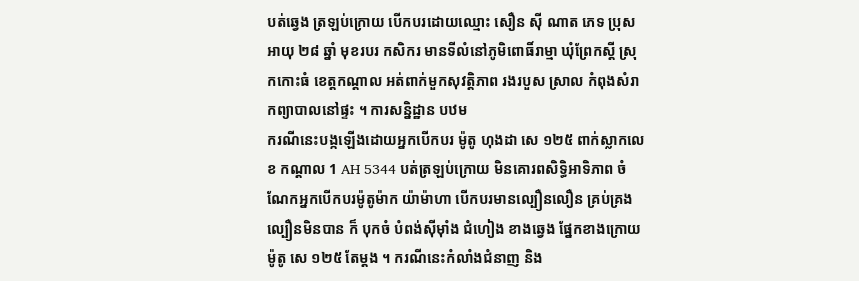បត់ឆ្វេង ត្រឡប់ក្រោយ បើកបរដោយឈ្មោះ សឿន សុី ណាត ភេទ ប្រុស អាយុ ២៨ ឆ្នាំ មុខរបរ កសិករ មានទីលំនៅភូមិពោធិ៍រាម្មា ឃុំព្រែកស្ដី ស្រុកកោះធំ ខេត្តកណ្តាល អត់ពាក់មួកសុវត្តិភាព រងរបួស ស្រាល កំពុងសំរាកព្យាបាលនៅផ្ទះ ។ ការសន្និដ្ឋាន បឋម
ករណីនេះបង្កឡើងដោយអ្នកបើកបរ ម៉ូតូ ហុងដា សេ ១២៥ ពាក់ស្លាកលេខ កណ្ដាល 1 AH 5344 បត់ត្រឡប់ក្រោយ មិនគោរពសិទ្ធិអាទិភាព ចំណែកអ្នកបើកបរម៉ូតូម៉ាក យ៉ាម៉ាហា បើកបរមានល្បឿនលឿន គ្រប់គ្រងល្បឿនមិនបាន ក៏ បុកចំ បំពង់ស៊ីមុាំង ជំហៀង ខាងឆ្វេង ផ្នែកខាងក្រោយ ម៉ូតូ សេ ១២៥ តែម្ដង ។ ករណីនេះកំលាំងជំនាញ និង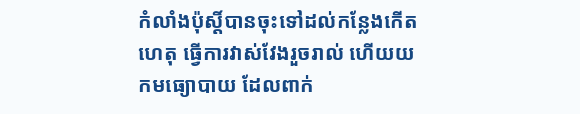កំលាំងប៉ុស្តិ៍បានចុះទៅដល់កន្លែងកើតហេតុ ធ្វើការវាស់វែងរួចរាល់ ហើយយកមធ្យោបាយ ដែលពាក់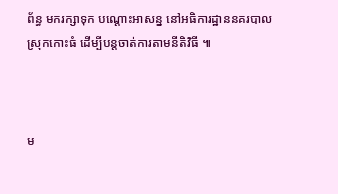ព័ន្ធ មករក្សាទុក បណ្ដោះអាសន្ន នៅអធិការដ្ឋាននគរបាលស្រុកកោះធំ ដើម្បីបន្តចាត់ការតាមនីតិវិធី ៕



ម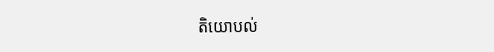តិយោបល់